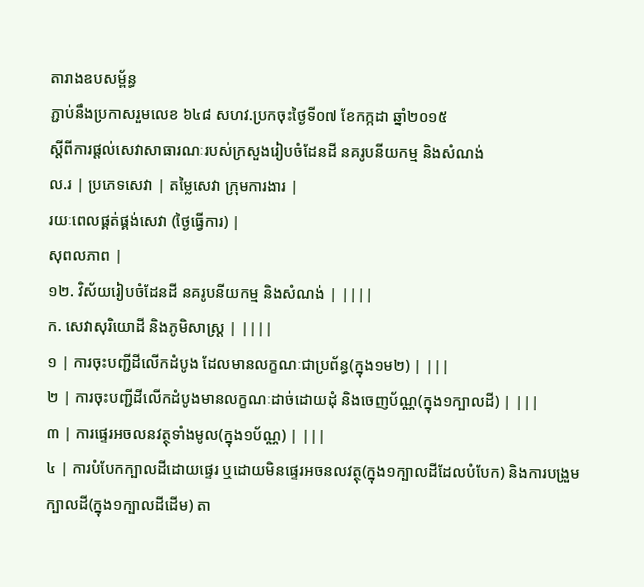តារាងឧបសម្ព័ន្ធ
ភ្ជាប់នឹងប្រកាសរួមលេខ ៦៤៨ សហវ.ប្រកចុះថ្ងៃទី០៧ ខែកក្កដា ឆ្នាំ២០១៥
ស្តីពីការផ្តល់សេវាសាធារណៈរបស់ក្រសួងរៀបចំដែនដី នគរូបនីយកម្ម និងសំណង់
ល.រ | ប្រភេទសេវា | តម្លៃសេវា ក្រុមការងារ |
រយៈពេលផ្គត់ផ្គង់សេវា (ថ្ងៃធ្វើការ) |
សុពលភាព |
១២. វិស័យរៀបចំដែនដី នគរូបនីយកម្ម និងសំណង់ | ||||
ក. សេវាសុរិយោដី និងភូមិសាស្ត្រ | ||||
១ | ការចុះបញ្ជីដីលើកដំបូង ដែលមានលក្ខណៈជាប្រព័ន្ធ(ក្នុង១ម២) | |||
២ | ការចុះបញ្ជីដីលើកដំបូងមានលក្ខណៈដាច់ដោយដុំ និងចេញប័ណ្ណ(ក្នុង១ក្បាលដី) | |||
៣ | ការផ្ទេរអចលនវត្ថុទាំងមូល(ក្នុង១ប័ណ្ណ) | |||
៤ | ការបំបែកក្បាលដីដោយផ្ទេរ ឬដោយមិនផ្ទេរអចនលវត្ថុ(ក្នុង១ក្បាលដីដែលបំបែក) និងការបង្រួមក្បាលដី(ក្នុង១ក្បាលដីដើម) តា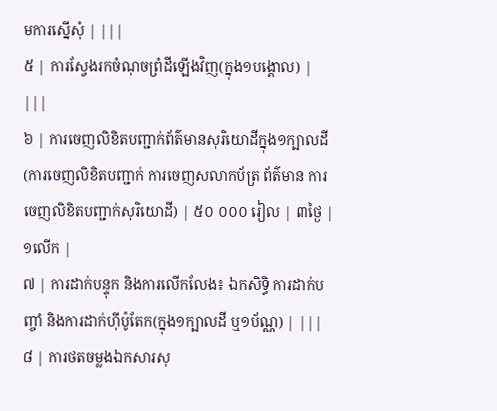មការស្នើសុំ | |||
៥ | ការស្វែងរកចំណុចព្រំដីឡើងវិញ(ក្នុង១បង្គោល) | |||
៦ | ការចេញលិខិតបញ្ជាក់ព័ត៌មានសុរិយោដីក្នុង១ក្បាលដី(ការចេញលិខិតបញ្ជាក់ ការចេញសលាកប័ត្រ ព័ត៌មាន ការចេញលិខិតបញ្ជាក់សុរិយោដី) | ៥០ ០០០ រៀល | ៣ថ្ងៃ | ១លើក |
៧ | ការដាក់បន្ទុក និងការលើកលែង៖ ឯកសិទ្ធិ ការដាក់បញ្ចាំ និងការដាក់ហ៊ីប៉ូតែក(ក្នុង១ក្បាលដី ឬ១ប័ណ្ណ) | |||
៨ | ការថតចម្លងឯកសារសុ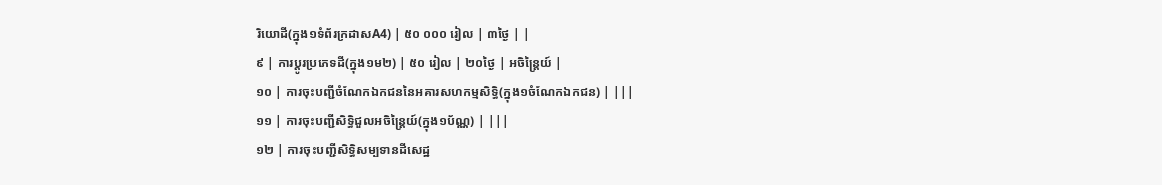រិយោដី(ក្នុង១ទំព័រក្រដាសA4) | ៥០ ០០០ រៀល | ៣ថ្ងៃ | |
៩ | ការប្តូរប្រភេទដី(ក្នុង១ម២) | ៥០ រៀល | ២០ថ្ងៃ | អចិន្ត្រៃយ៍ |
១០ | ការចុះបញ្ជីចំណែកឯកជននៃអគារសហកម្មសិទ្ធិ(ក្នុង១ចំណែកឯកជន) | |||
១១ | ការចុះបញ្ជីសិទ្ធិជួលអចិន្ត្រៃយ៍(ក្នុង១ប័ណ្ណ) | |||
១២ | ការចុះបញ្ជីសិទ្ធិសម្បទានដីសេដ្ឋ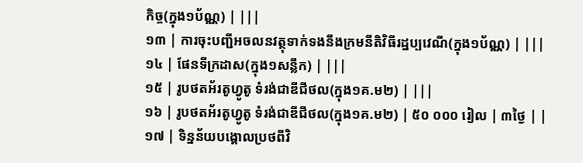កិច្ច(ក្នុង១ប័ណ្ណ) | |||
១៣ | ការចុះបញ្ជីអចលនវត្ថុទាក់ទងនឹងក្រមនីតិវិធីរដ្ឋប្បវេណី(ក្នុង១ប័ណ្ណ) | |||
១៤ | ផែនទីក្រដាស(ក្នុង១សន្លឹក) | |||
១៥ | រូបថតអ័រតូហ្វូតូ ទំរង់ជាឌីជីថល(ក្នុង១គ.ម២) | |||
១៦ | រូបថតអ័រតូហ្វូតូ ទំរង់ជាឌីជីថល(ក្នុង១គ.ម២) | ៥០ ០០០ រៀល | ៣ថ្ងៃ | |
១៧ | ទិន្នន័យបង្គោលប្រថពីវិ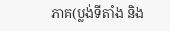ភាគ(ប្លង់ទីតាំង និង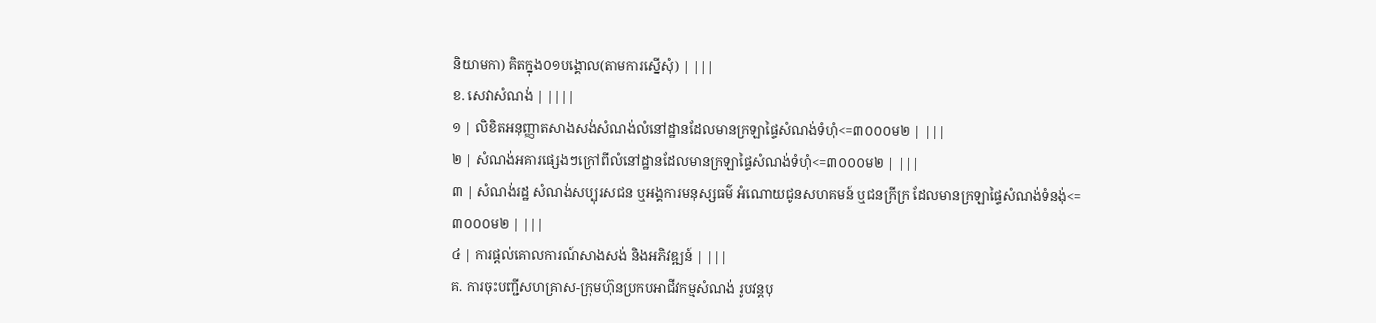និយាមកា) គិតក្នុង០១បង្គោល(តាមការស្នើសុំ) | |||
ខ. សេវាសំណង់ | ||||
១ | លិខិតអនុញ្ញាតសាងសង់សំណង់លំនៅដ្ឋានដែលមានក្រឡាផ្ទៃសំណង់ទំហំុ<=៣០០០ម២ | |||
២ | សំណង់អគារផ្សេងៗក្រៅពីលំនៅដ្ឋានដែលមានក្រឡាផ្ទៃសំណង់ទំហំុ<=៣០០០ម២ | |||
៣ | សំណង់រដ្ឋ សំណង់សប្បុរសជន ឬអង្គការមនុស្សធម៌ អំណោយជូនសហគមន៍ ឬជនក្រីក្រ ដែលមានក្រឡាផ្ទៃសំណង់ទំនង់ុ<=៣០០០ម២ | |||
៤ | ការផ្តល់គោលការណ៍សាងសង់ និងអភិវឌ្ឍន៍ | |||
គ. ការចុះបញ្ជីសហគ្រាស-ក្រុមហ៊ុនប្រកបអាជីវកម្មសំណង់ រូបវន្តបុ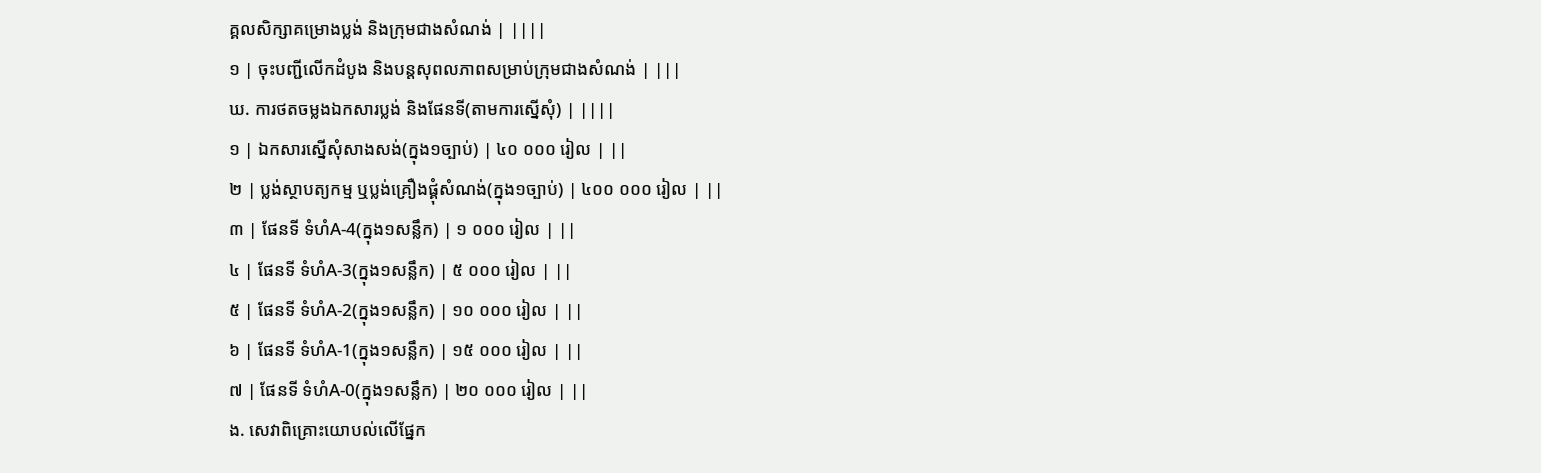គ្គលសិក្សាគម្រោងប្លង់ និងក្រុមជាងសំណង់ | ||||
១ | ចុះបញ្ជីលើកដំបូង និងបន្តសុពលភាពសម្រាប់ក្រុមជាងសំណង់ | |||
ឃ. ការថតចម្លងឯកសារប្លង់ និងផែនទី(តាមការស្នើសុំ) | ||||
១ | ឯកសារស្នើសុំសាងសង់(ក្នុង១ច្បាប់) | ៤០ ០០០ រៀល | ||
២ | ប្លង់ស្ថាបត្យកម្ម ឬប្លង់គ្រឿងផ្គុំសំណង់(ក្នុង១ច្បាប់) | ៤០០ ០០០ រៀល | ||
៣ | ផែនទី ទំហំA-4(ក្នុង១សន្លឹក) | ១ ០០០ រៀល | ||
៤ | ផែនទី ទំហំA-3(ក្នុង១សន្លឹក) | ៥ ០០០ រៀល | ||
៥ | ផែនទី ទំហំA-2(ក្នុង១សន្លឹក) | ១០ ០០០ រៀល | ||
៦ | ផែនទី ទំហំA-1(ក្នុង១សន្លឹក) | ១៥ ០០០ រៀល | ||
៧ | ផែនទី ទំហំA-0(ក្នុង១សន្លឹក) | ២០ ០០០ រៀល | ||
ង. សេវាពិគ្រោះយោបល់លើផ្នែក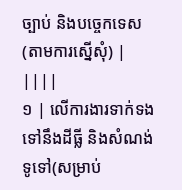ច្បាប់ និងបច្ចេកទេស(តាមការស្នើសុំ) | ||||
១ | លើការងារទាក់ទងទៅនឹងដីធ្លី និងសំណង់ទូទៅ(សម្រាប់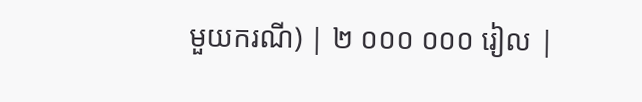មួយករណី) | ២ ០០០ ០០០ រៀល |